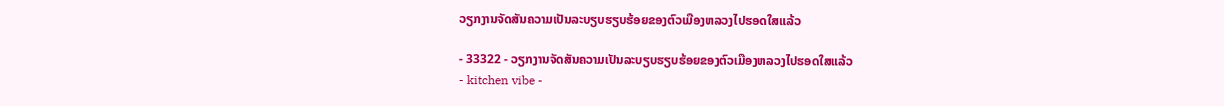ວຽກງານຈັດສັນຄວາມເປັນລະບຽບຮຽບຮ້ອຍຂອງຕົວເມືອງຫລວງໄປຮອດໃສແລ້ວ

- 33322 - ວຽກງານຈັດສັນຄວາມເປັນລະບຽບຮຽບຮ້ອຍຂອງຕົວເມືອງຫລວງໄປຮອດໃສແລ້ວ
- kitchen vibe -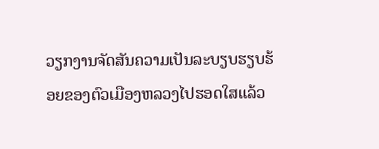ວຽກງານຈັດສັນຄວາມເປັນລະບຽບຮຽບຮ້ອຍຂອງຕົວເມືອງຫລວງໄປຮອດໃສແລ້ວ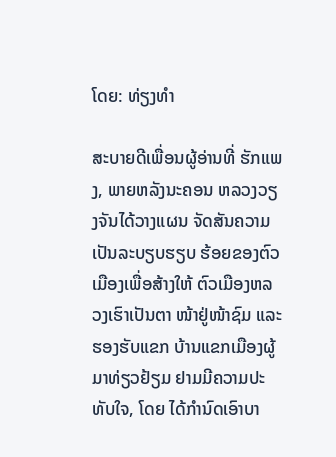ໂດຍ: ທ່ຽງທຳ

ສະບາຍດີເພື່ອນຜູ້ອ່ານທີ່ ຮັກແພງ, ພາຍຫລັງນະຄອນ ຫລວງວຽງຈັນໄດ້ວາງແຜນ ຈັດສັນຄວາມເປັນລະບຽບຮຽບ ຮ້ອຍຂອງຕົວເມືອງເພື່ອສ້າງໃຫ້ ຕົວເມືອງຫລວງເຮົາເປັນຕາ ໜ້າຢູ່ໜ້າຊົມ ແລະ ຮອງຮັບແຂກ ບ້ານແຂກເມືອງຜູ້ມາທ່ຽວຢ້ຽມ ຢາມມີຄວາມປະທັບໃຈ, ໂດຍ ໄດ້ກຳນົດເອົາບາ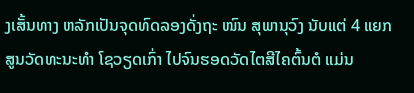ງເສັ້ນທາງ ຫລັກເປັນຈຸດທົດລອງດັ່ງຖະ ໜົນ ສຸພານຸວົງ ນັບແຕ່ 4 ແຍກ ສູນວັດທະນະທຳ ໂຊວຽດເກົ່າ ໄປຈົນຮອດວັດໄຕສີໄຄຕົ້ນຕໍ ແມ່ນ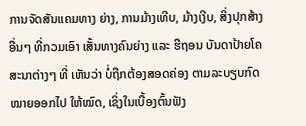ການຈັດສັນແຄມທາງ ຍ່າງ, ການມ້າງເທີບ, ມ້າງເງີບ, ສິ່ງປຸກສ້າງອື່ນໆ ທີ່ກວມເອົາ ເສັ້ນທາງຄົນຍ່າງ ແລະ ຮືຖອນ ບັນດາປ້າຍໂຄສະນາຕ່າງໆ ທີ່ ເຫັນວ່າ ບໍ່ຖືກຕ້ອງສອດຄ່ອງ ຕາມລະບຽບກົດໝາຍອອກໄປ ໃຫ້ໝົດ, ເຊິ່ງໃນເບື້ອງຕົ້ນຟັງ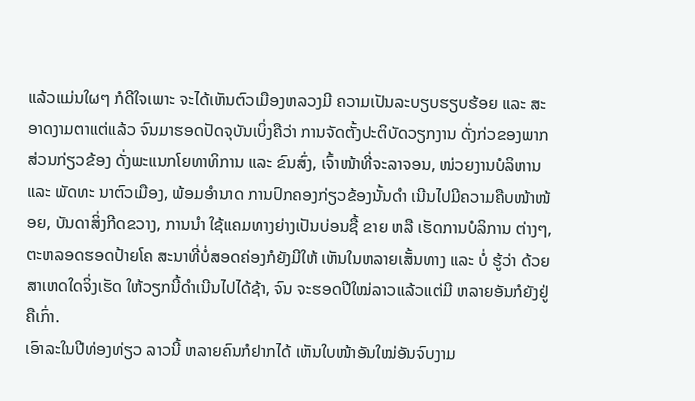ແລ້ວແມ່ນໃຜໆ ກໍດີໃຈເພາະ ຈະໄດ້ເຫັນຕົວເມືອງຫລວງມີ ຄວາມເປັນລະບຽບຮຽບຮ້ອຍ ແລະ ສະອາດງາມຕາແຕ່ແລ້ວ ຈົນມາຮອດປັດຈຸບັນເບິ່ງຄືວ່າ ການຈັດຕັ້ງປະຕິບັດວຽກງານ ດັ່ງກ່ວຂອງພາກສ່ວນກ່ຽວຂ້ອງ ດັ່ງພະແນກໂຍທາທິການ ແລະ ຂົນສົ່ງ, ເຈົ້າໜ້າທີ່ຈະລາຈອນ, ໜ່ວຍງານບໍລິຫານ ແລະ ພັດທະ ນາຕົວເມືອງ, ພ້ອມອຳນາດ ການປົກຄອງກ່ຽວຂ້ອງນັ້ນດຳ ເນີນໄປມີຄວາມຄືບໜ້າໜ້ອຍ, ບັນດາສິ່ງກີດຂວາງ, ການນຳ ໃຊ້ແຄມທາງຍ່າງເປັນບ່ອນຊື້ ຂາຍ ຫລື ເຮັດການບໍລິການ ຕ່າງໆ, ຕະຫລອດຮອດປ້າຍໂຄ ສະນາທີ່ບໍ່ສອດຄ່ອງກໍຍັງມີໃຫ້ ເຫັນໃນຫລາຍເສັ້ນທາງ ແລະ ບໍ່ ຮູ້ວ່າ ດ້ວຍສາເຫດໃດຈິ່ງເຮັດ ໃຫ້ວຽກນີ້ດຳເນີນໄປໄດ້ຊ້າ, ຈົນ ຈະຮອດປີໃໝ່ລາວແລ້ວແຕ່ມີ ຫລາຍອັນກໍຍັງຢູ່ຄືເກົ່າ.
ເອົາລະໃນປີທ່ອງທ່ຽວ ລາວນີ້ ຫລາຍຄົນກໍຢາກໄດ້ ເຫັນໃບໜ້າອັນໃໝ່ອັນຈົບງາມ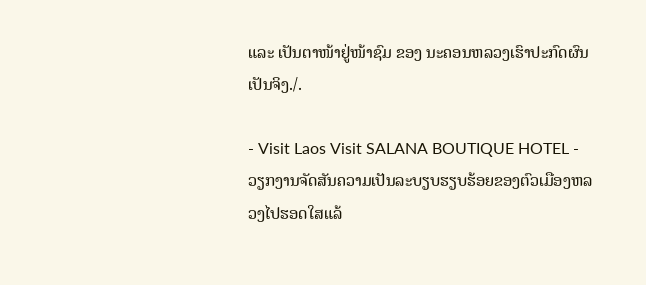ແລະ ເປັນຕາໜ້າຢູ່ໜ້າຊົມ ຂອງ ນະຄອນຫລວງເຮົາປະກົດຜົນ ເປັນຈິງ./.

- Visit Laos Visit SALANA BOUTIQUE HOTEL - ວຽກງານຈັດສັນຄວາມເປັນລະບຽບຮຽບຮ້ອຍຂອງຕົວເມືອງຫລວງໄປຮອດໃສແລ້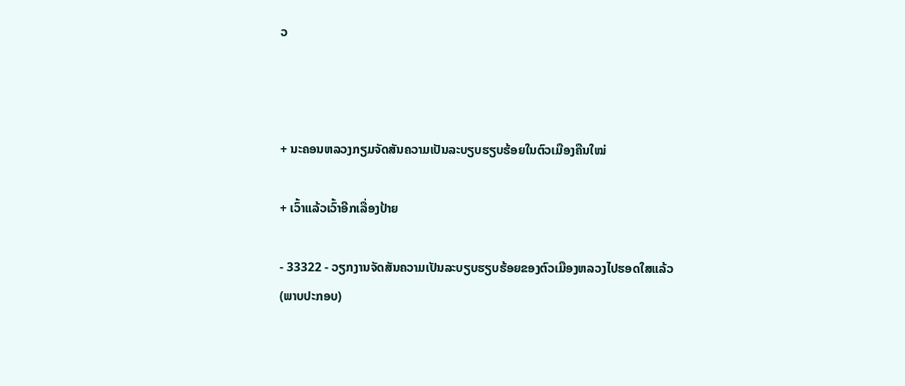ວ



+ ນະຄອນຫລວງກຽມຈັດສັນຄວາມເປັນລະບຽບຮຽບຮ້ອຍໃນຕົວເມືອງຄືນໃໝ່

+ ເວົ້າແລ້ວເວົ້າອີກເລື່ອງປ້າຍ

- 33322 - ວຽກງານຈັດສັນຄວາມເປັນລະບຽບຮຽບຮ້ອຍຂອງຕົວເມືອງຫລວງໄປຮອດໃສແລ້ວ
(ພາບປະກອບ)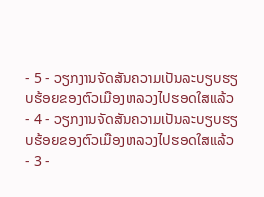- 5 - ວຽກງານຈັດສັນຄວາມເປັນລະບຽບຮຽບຮ້ອຍຂອງຕົວເມືອງຫລວງໄປຮອດໃສແລ້ວ
- 4 - ວຽກງານຈັດສັນຄວາມເປັນລະບຽບຮຽບຮ້ອຍຂອງຕົວເມືອງຫລວງໄປຮອດໃສແລ້ວ
- 3 -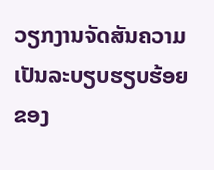ວຽກງານຈັດສັນຄວາມເປັນລະບຽບຮຽບຮ້ອຍຂອງ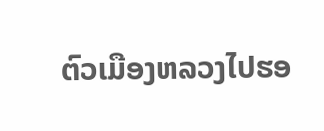ຕົວເມືອງຫລວງໄປຮອ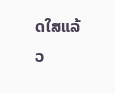ດໃສແລ້ວ